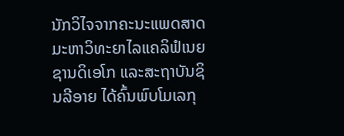ນັກວິໄຈຈາກຄະນະແພດສາດ ມະຫາວິທະຍາໄລແຄລິຟໍເນຍ ຊານດິເອໂກ ແລະສະຖາບັນຊິນລີອາຍ ໄດ້ຄົ້ນພົບໂມເລກຸ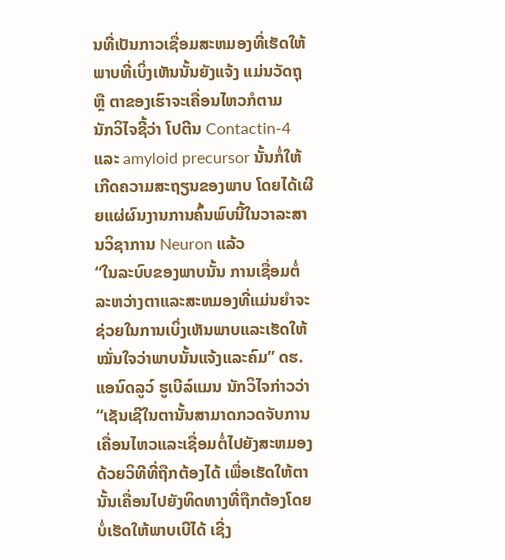ນທີ່ເປັນກາວເຊື່ອມສະຫມອງທີ່ເຮັດໃຫ້ພາບທີ່ເບິ່ງເຫັນນັ້ນຍັງແຈ້ງ ແມ່ນວັດຖຸ ຫຼື ຕາຂອງເຮົາຈະເຄື່ອນໄຫວກໍຕາມ
ນັກວິໄຈຊີ້ວ່າ ໂປຕີນ Contactin-4 ແລະ amyloid precursor ນັ້ນກໍ່ໃຫ້ເກີດຄວາມສະຖຽນຂອງພາບ ໂດຍໄດ້ເຜີຍແຜ່ຜົນງານການຄົ້ນພົບນີ້ໃນວາລະສານວິຊາການ Neuron ແລ້ວ
“ໃນລະບົບຂອງພາບນັ້ນ ການເຊື່ອມຕໍ່ລະຫວ່າງຕາແລະສະຫມອງທີ່ແມ່ນຍຳຈະຊ່ວຍໃນການເບິ່ງເຫັນພາບແລະເຮັດໃຫ້ໝັ່ນໃຈວ່າພາບນັ້ນແຈ້ງແລະຄົມ” ດຮ. ແອນົດລູວ໌ ຮູເບີລ໌ແມນ ນັກວິໄຈກ່າວວ່າ
“ເຊັນເຊີໃນຕານັ້ນສາມາດກວດຈັບການເຄື່ອນໄຫວແລະເຊື່ອມຕໍ່ໄປຍັງສະຫມອງດ້ວຍວິທີທີ່ຖືກຕ້ອງໄດ້ ເພື່ອເຮັດໃຫ້ຕານັ້ນເຄື່ອນໄປຍັງທິດທາງທີ່ຖືກຕ້ອງໂດຍບໍ່ເຮັດໃຫ້ພາບເບີໄດ້ ເຊີ່ງ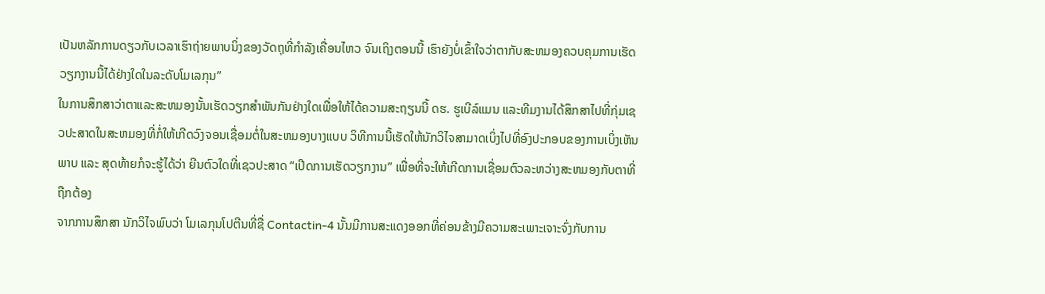ເປັນຫລັກການດຽວກັບເວລາເຮົາຖ່າຍພາບນິ່ງຂອງວັດຖຸທີ່ກຳລັງເຄື່ອນໄຫວ ຈົນເຖິງຕອນນີ້ ເຮົາຍັງບໍ່ເຂົ້າໃຈວ່າຕາກັບສະຫມອງຄວບຄຸມການເຮັດວຽກງານນີ້ໄດ້ຢ່າງໃດໃນລະດັບໂມເລກຸນ”
ໃນການສຶກສາວ່າຕາແລະສະຫມອງນັ້ນເຮັດວຽກສຳພັນກັນຢ່າງໃດເພື່ອໃຫ້ໄດ້ຄວາມສະຖຽນນີ້ ດຮ. ຮູເບີລ໌ແມນ ແລະທີມງານໄດ້ສຶກສາໄປທີ່ກຸ່ມເຊວປະສາດໃນສະຫມອງທີ່ກໍ່ໃຫ້ເກີດວົງຈອນເຊື່ອມຕໍ່ໃນສະຫມອງບາງແບບ ວິທີການນີ້ເຮັດໃຫ້ນັກວິໄຈສາມາດເບິ່ງໄປທີ່ອົງປະກອບຂອງການເບິ່ງເຫັນພາບ ແລະ ສຸດທ້າຍກໍຈະຮູ້ໄດ້ວ່າ ຍີນຕົວໃດທີ່ເຊວປະສາດ “ເປີດການເຮັດວຽກງານ” ເພື່ອທີ່ຈະໃຫ້ເກີດການເຊື່ອມຕົວລະຫວ່າງສະຫມອງກັບຕາທີ່ຖືກຕ້ອງ
ຈາກການສຶກສາ ນັກວິໄຈພົບວ່າ ໂມເລກຸນໂປຕີນທີ່ຊື່ Contactin-4 ນັ້ນມີການສະແດງອອກທີ່ຄ່ອນຂ້າງມີຄວາມສະເພາະເຈາະຈົ່ງກັບການ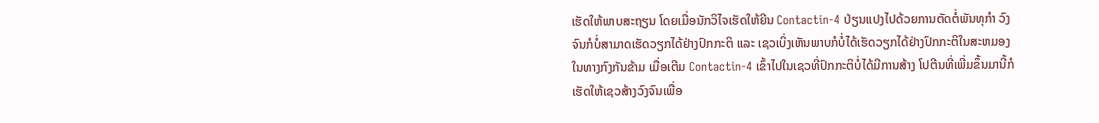ເຮັດໃຫ້ພາບສະຖຽນ ໂດຍເມື່ອນັກວິໄຈເຮັດໃຫ້ຍີນ Contactin-4 ປ່ຽນແປງໄປດ້ວຍການຕັດຕໍ່ພັນທຸກຳ ວົງຈົນກໍບໍ່ສາມາດເຮັດວຽກໄດ້ຢ່າງປົກກະຕິ ແລະ ເຊວເບິ່ງເຫັນພາບກໍບໍ່ໄດ້ເຮັດວຽກໄດ້ຢ່າງປົກກະຕິໃນສະຫມອງ ໃນທາງກົງກັນຂ້າມ ເມື່ອເຕີມ Contactin-4 ເຂົ້າໄປໃນເຊວທີ່ປົກກະຕິບໍ່ໄດ້ມີການສ້າງ ໂປຕີນທີ່ເພີ່ມຂຶ້ນມານີ້ກໍເຮັດໃຫ້ເຊວສ້າງວົງຈົນເພື່ອ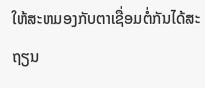ໃຫ້ສະຫມອງກັບຕາເຊື່ອມຕໍ່ກັນໄດ້ສະຖຽນ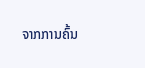ຈາກການຄົ້ນ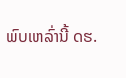ພົບເຫລົ່ານີ້ ດຮ.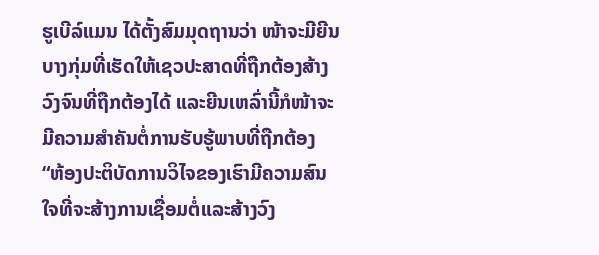ຮູເບີລ໌ແມນ ໄດ້ຕັ້ງສົມມຸດຖານວ່າ ໜ້າຈະມີຍີນບາງກຸ່ມທີ່ເຮັດໃຫ້ເຊວປະສາດທີ່ຖືກຕ້ອງສ້າງວົງຈົນທີ່ຖືກຕ້ອງໄດ້ ແລະຍີນເຫລົ່ານີ້ກໍໜ້າຈະມີຄວາມສຳຄັນຕໍ່ການຮັບຮູ້ພາບທີ່ຖືກຕ້ອງ
“ຫ້ອງປະຕິບັດການວິໄຈຂອງເຮົາມີຄວາມສົນໃຈທີ່ຈະສ້າງການເຊື່ອມຕໍ່ແລະສ້າງວົງ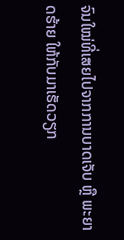ຈົນໃໝ່ທີ່ເສຍໄປຈາກການບາດເຈັບ ຫຼື ພະຍາດຮ້າຍ ໃຫ້ກັບມາເຮັດວຽກ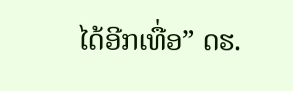ໄດ້ອີກເທື່ອ” ດຮ.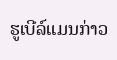ຮູເບີລ໌ແມນກ່າວ